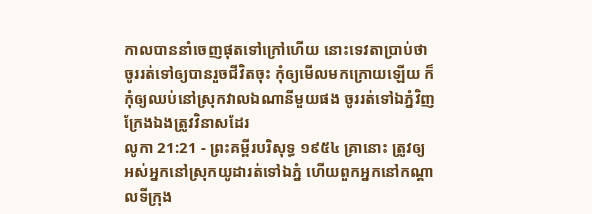កាលបាននាំចេញផុតទៅក្រៅហើយ នោះទេវតាប្រាប់ថា ចូររត់ទៅឲ្យបានរួចជីវិតចុះ កុំឲ្យមើលមកក្រោយឡើយ ក៏កុំឲ្យឈប់នៅស្រុកវាលឯណានីមួយផង ចូររត់ទៅឯភ្នំវិញ ក្រែងឯងត្រូវវិនាសដែរ
លូកា 21:21 - ព្រះគម្ពីរបរិសុទ្ធ ១៩៥៤ គ្រានោះ ត្រូវឲ្យអស់អ្នកនៅស្រុកយូដារត់ទៅឯភ្នំ ហើយពួកអ្នកនៅកណ្តាលទីក្រុង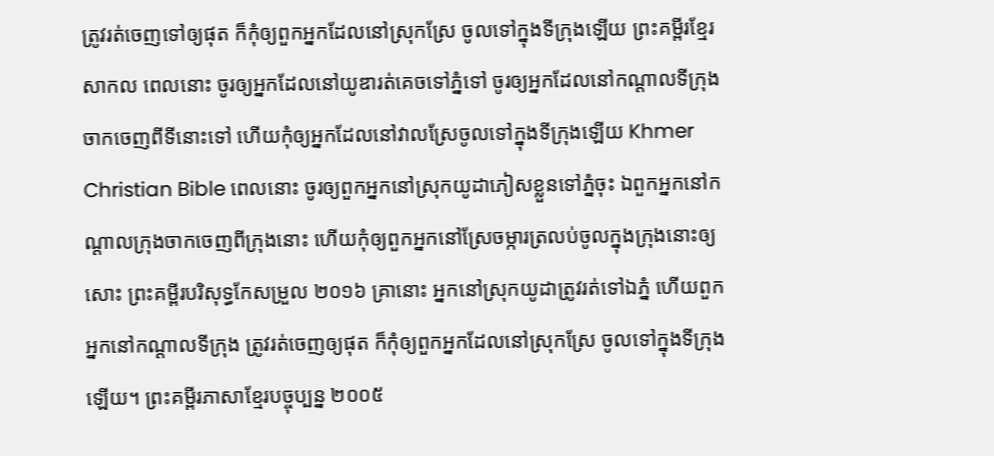ត្រូវរត់ចេញទៅឲ្យផុត ក៏កុំឲ្យពួកអ្នកដែលនៅស្រុកស្រែ ចូលទៅក្នុងទីក្រុងឡើយ ព្រះគម្ពីរខ្មែរសាកល ពេលនោះ ចូរឲ្យអ្នកដែលនៅយូឌារត់គេចទៅភ្នំទៅ ចូរឲ្យអ្នកដែលនៅកណ្ដាលទីក្រុងចាកចេញពីទីនោះទៅ ហើយកុំឲ្យអ្នកដែលនៅវាលស្រែចូលទៅក្នុងទីក្រុងឡើយ Khmer Christian Bible ពេលនោះ ចូរឲ្យពួកអ្នកនៅស្រុកយូដាភៀសខ្លួនទៅភ្នំចុះ ឯពួកអ្នកនៅកណ្ដាលក្រុងចាកចេញពីក្រុងនោះ ហើយកុំឲ្យពួកអ្នកនៅស្រែចម្ការត្រលប់ចូលក្នុងក្រុងនោះឲ្យសោះ ព្រះគម្ពីរបរិសុទ្ធកែសម្រួល ២០១៦ គ្រានោះ អ្នកនៅស្រុកយូដាត្រូវរត់ទៅឯភ្នំ ហើយពួកអ្នកនៅកណ្តាលទីក្រុង ត្រូវរត់ចេញឲ្យផុត ក៏កុំឲ្យពួកអ្នកដែលនៅស្រុកស្រែ ចូលទៅក្នុងទីក្រុងឡើយ។ ព្រះគម្ពីរភាសាខ្មែរបច្ចុប្បន្ន ២០០៥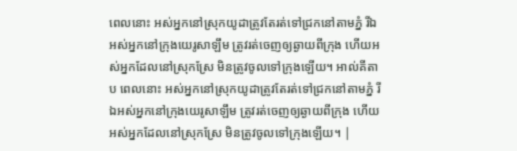ពេលនោះ អស់អ្នកនៅស្រុកយូដាត្រូវតែរត់ទៅជ្រកនៅតាមភ្នំ រីឯអស់អ្នកនៅក្រុងយេរូសាឡឹម ត្រូវរត់ចេញឲ្យឆ្ងាយពីក្រុង ហើយអស់អ្នកដែលនៅស្រុកស្រែ មិនត្រូវចូលទៅក្រុងឡើយ។ អាល់គីតាប ពេលនោះ អស់អ្នកនៅស្រុកយូដាត្រូវតែរត់ទៅជ្រកនៅតាមភ្នំ រីឯអស់អ្នកនៅក្រុងយេរូសាឡឹម ត្រូវរត់ចេញឲ្យឆ្ងាយពីក្រុង ហើយអស់អ្នកដែលនៅស្រុកស្រែ មិនត្រូវចូលទៅក្រុងឡើយ។ |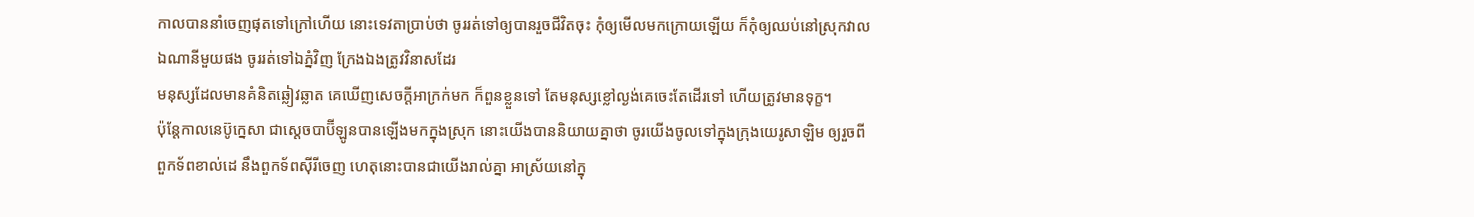កាលបាននាំចេញផុតទៅក្រៅហើយ នោះទេវតាប្រាប់ថា ចូររត់ទៅឲ្យបានរួចជីវិតចុះ កុំឲ្យមើលមកក្រោយឡើយ ក៏កុំឲ្យឈប់នៅស្រុកវាលឯណានីមួយផង ចូររត់ទៅឯភ្នំវិញ ក្រែងឯងត្រូវវិនាសដែរ
មនុស្សដែលមានគំនិតឆ្លៀវឆ្លាត គេឃើញសេចក្ដីអាក្រក់មក ក៏ពួនខ្លួនទៅ តែមនុស្សខ្លៅល្ងង់គេចេះតែដើរទៅ ហើយត្រូវមានទុក្ខ។
ប៉ុន្តែកាលនេប៊ូក្នេសា ជាស្តេចបាប៊ីឡូនបានឡើងមកក្នុងស្រុក នោះយើងបាននិយាយគ្នាថា ចូរយើងចូលទៅក្នុងក្រុងយេរូសាឡិម ឲ្យរួចពីពួកទ័ពខាល់ដេ នឹងពួកទ័ពស៊ីរីចេញ ហេតុនោះបានជាយើងរាល់គ្នា អាស្រ័យនៅក្នុ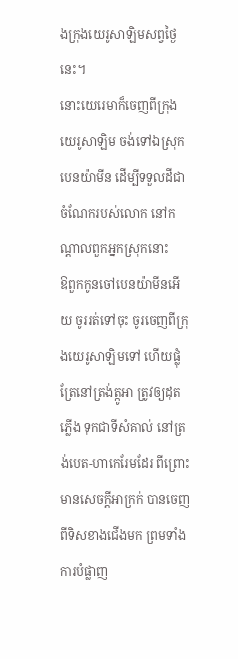ងក្រុងយេរូសាឡិមសព្វថ្ងៃនេះ។
នោះយេរេមាក៏ចេញពីក្រុងយេរូសាឡិម ចង់ទៅឯស្រុកបេនយ៉ាមីន ដើម្បីទទួលដីជាចំណែករបស់លោក នៅកណ្តាលពួកអ្នកស្រុកនោះ
ឱពួកកូនចៅបេនយ៉ាមីនអើយ ចូររត់ទៅចុះ ចូរចេញពីក្រុងយេរូសាឡិមទៅ ហើយផ្លុំត្រែនៅត្រង់ត្កូអា ត្រូវឲ្យដុតភ្លើង ទុកជាទីសំគាល់ នៅត្រង់បេត-ហាកេរែមដែរ ពីព្រោះមានសេចក្ដីអាក្រក់ បានចេញពីទិសខាងជើងមក ព្រមទាំងការបំផ្លាញ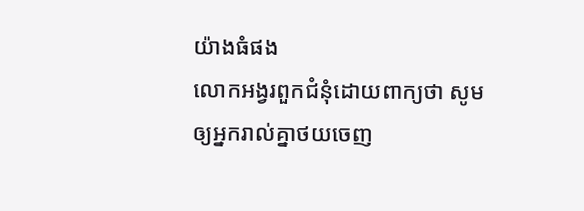យ៉ាងធំផង
លោកអង្វរពួកជំនុំដោយពាក្យថា សូមឲ្យអ្នករាល់គ្នាថយចេញ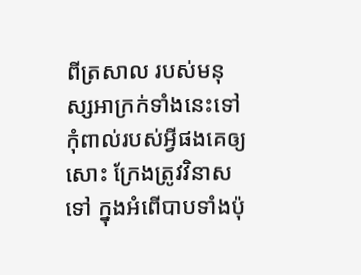ពីត្រសាល របស់មនុស្សអាក្រក់ទាំងនេះទៅ កុំពាល់របស់អ្វីផងគេឲ្យសោះ ក្រែងត្រូវវិនាសទៅ ក្នុងអំពើបាបទាំងប៉ុ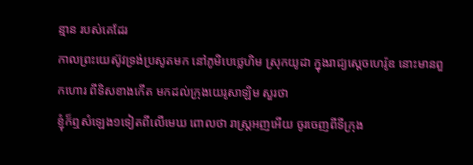ន្មាន របស់គេដែរ
កាលព្រះយេស៊ូវទ្រង់ប្រសូតមក នៅភូមិបេថ្លេហិម ស្រុកយូដា ក្នុងរាជ្យស្តេចហេរ៉ូឌ នោះមានពួកហោរ ពីទិសខាងកើត មកដល់ក្រុងយេរូសាឡិម សួរថា
ខ្ញុំក៏ឮសំឡេង១ទៀតពីលើមេឃ ពោលថា រាស្ត្រអញអើយ ចូរចេញពីទីក្រុង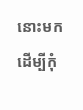នោះមក ដើម្បីកុំ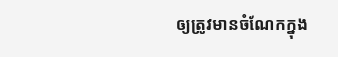ឲ្យត្រូវមានចំណែកក្នុង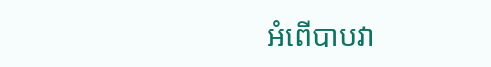អំពើបាបវា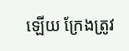ឡើយ ក្រែងត្រូវ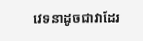វេទនាដូចជាវាដែរ